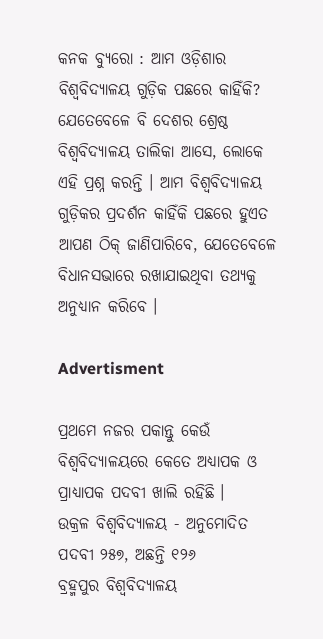କନକ ବ୍ୟୁରୋ : ଆମ ଓଡ଼ିଶାର ବିଶ୍ୱବିଦ୍ୟାଳୟ ଗୁଡ଼ିକ ପଛରେ କାହିଁକି? ଯେତେବେଳେ ବି ଦେଶର ଶ୍ରେଷ୍ଠ ବିଶ୍ୱବିଦ୍ୟାଳୟ ତାଲିକା ଆସେ, ଲୋକେ ଏହି ପ୍ରଶ୍ନ କରନ୍ତି । ଆମ ବିଶ୍ୱବିଦ୍ୟାଳୟ ଗୁଡ଼ିକର ପ୍ରଦର୍ଶନ କାହିଁକି ପଛରେ ହୁଏତ ଆପଣ ଠିକ୍ ଜାଣିପାରିବେ, ଯେତେବେଳେ ବିଧାନସଭାରେ ରଖାଯାଇଥିବା ତଥ୍ୟକୁ ଅନୁଧ୍ୟାନ କରିବେ ।

Advertisment

ପ୍ରଥମେ ନଜର ପକାନ୍ତୁ କେଉଁ ବିଶ୍ୱବିଦ୍ୟାଳୟରେ କେତେ ଅଧ୍ୟାପକ ଓ ପ୍ରାଧ୍ୟାପକ ପଦବୀ ଖାଲି ରହିଛି ।
ଉକ୍ରଳ ବିଶ୍ୱବିଦ୍ୟାଳୟ - ଅନୁମୋଦିତ ପଦବୀ ୨୫୭, ଅଛନ୍ତି ୧୨୬
ବ୍ରହ୍ମପୁର ବିଶ୍ୱବିଦ୍ୟାଳୟ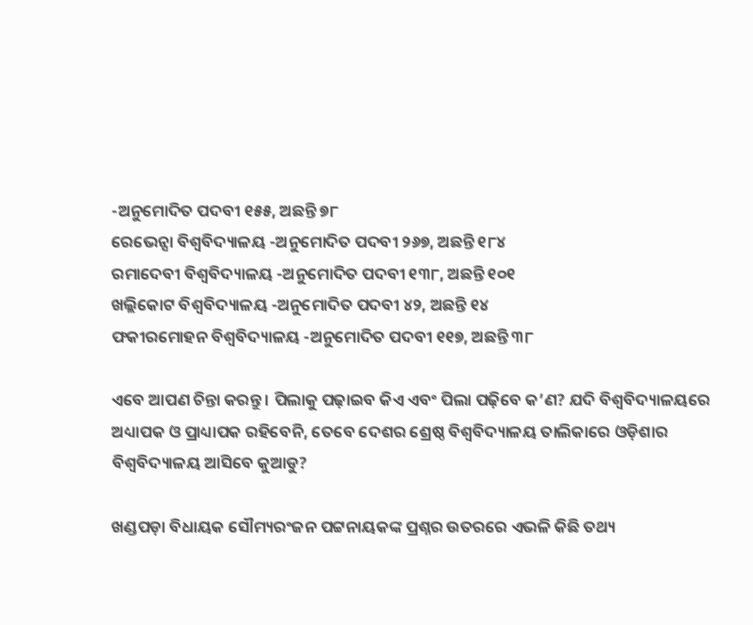-ଅନୁମୋଦିତ ପଦବୀ ୧୫୫, ଅଛନ୍ତି ୭୮
ରେଭେନ୍ସା ବିଶ୍ୱବିଦ୍ୟାଳୟ -ଅନୁମୋଦିତ ପଦବୀ ୨୬୭, ଅଛନ୍ତି ୧୮୪
ରମାଦେବୀ ବିଶ୍ୱବିଦ୍ୟାଳୟ -ଅନୁମୋଦିତ ପଦବୀ ୧୩୮, ଅଛନ୍ତି ୧୦୧
ଖଲ୍ଲିକୋଟ ବିଶ୍ୱବିଦ୍ୟାଳୟ -ଅନୁମୋଦିତ ପଦବୀ ୪୨, ଅଛନ୍ତି ୧୪
ଫକୀରମୋହନ ବିଶ୍ୱବିଦ୍ୟାଳୟ -ଅନୁମୋଦିତ ପଦବୀ ୧୧୭, ଅଛନ୍ତି ୩୮

ଏବେ ଆପଣ ଚିନ୍ତା କରନ୍ତୁ । ପିଲାକୁ ପଢ଼ାଇବ କିଏ ଏବଂ ପିଲା ପଢ଼ିବେ କ’ଣ? ଯଦି ବିଶ୍ୱବିଦ୍ୟାଳୟରେ ଅଧ୍ୟାପକ ଓ ପ୍ରାଧ୍ୟାପକ ରହିବେନି, ତେବେ ଦେଶର ଶ୍ରେଷ୍ଠ ବିଶ୍ୱବିଦ୍ୟାଳୟ ତାଲିକାରେ ଓଡ଼ିଶାର ବିଶ୍ୱବିଦ୍ୟାଳୟ ଆସିବେ କୁଆଡୁ?

ଖଣ୍ଡପଡ଼ା ବିଧାୟକ ସୌମ୍ୟରଂଜନ ପଟ୍ଟନାୟକଙ୍କ ପ୍ରଶ୍ନର ଉତରରେ ଏଭଳି କିଛି ତଥ୍ୟ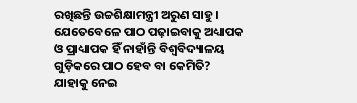ରଖିଛନ୍ତି ଉଚ୍ଚଶିକ୍ଷାମନ୍ତ୍ରୀ ଅରୁଣ ସାହୁ । ଯେତେବେଳେ ପାଠ ପଢ଼ାଇବାକୁ ଅଧ୍ୟାପକ ଓ ପ୍ରାଧ୍ୟାପକ ହିଁ ନାହାଁନ୍ତି ବିଶ୍ୱବିଦ୍ୟାଳୟ ଗୁଡ଼ିକରେ ପାଠ ହେବ ବା କେମିତି? ଯାହାକୁ ନେଇ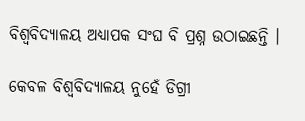ବିଶ୍ୱବିଦ୍ୟାଳୟ ଅଧ୍ୟାପକ ସଂଘ ବି ପ୍ରଶ୍ନ ଉଠାଇଛନ୍ତି ।

କେବଳ ବିଶ୍ୱବିଦ୍ୟାଳୟ ନୁହେଁ ଡିଗ୍ରୀ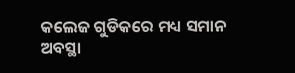କଲେଜ ଗୁଡିକରେ ମଧ୍ୟ ସମାନ ଅବସ୍ଥା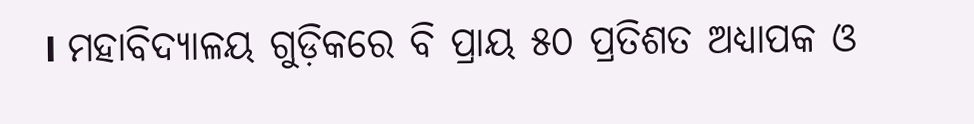। ମହାବିଦ୍ୟାଳୟ ଗୁଡ଼ିକରେ ବି ପ୍ରାୟ ୫୦ ପ୍ରତିଶତ ଅଧ୍ୟାପକ ଓ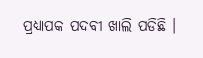ପ୍ରଧ୍ୟାପକ ପଦବୀ ଖାଲି ପଡିଛି ।